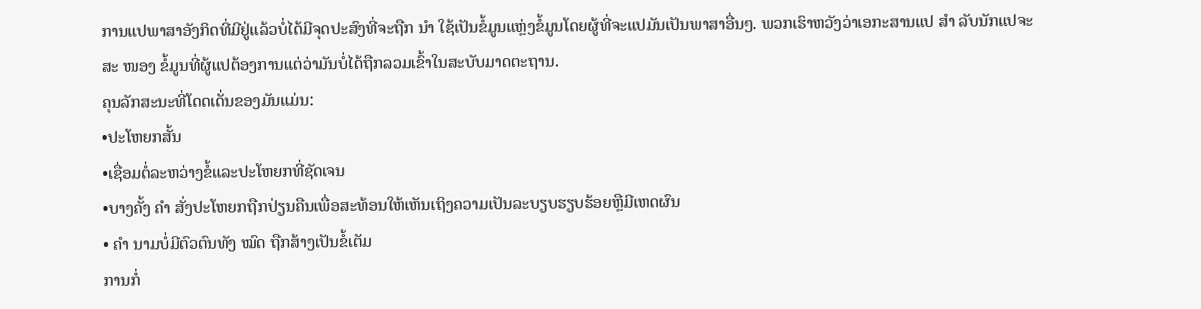ການແປພາສາອັງກິດທີ່ມີຢູ່ແລ້ວບໍ່ໄດ້ມີຈຸດປະສົງທີ່ຈະຖືກ ນຳ ໃຊ້ເປັນຂໍ້ມູນແຫຼ່ງຂໍ້ມູນໂດຍຜູ້ທີ່ຈະແປມັນເປັນພາສາອື່ນໆ. ພວກເຮົາຫວັງວ່າເອກະສານແປ ສຳ ລັບນັກແປຈະສະ ໜອງ ຂໍ້ມູນທີ່ຜູ້ແປຕ້ອງການແຕ່ວ່າມັນບໍ່ໄດ້ຖືກລວມເຂົ້າໃນສະບັບມາດຕະຖານ.
ຄຸນລັກສະນະທີ່ໂດດເດັ່ນຂອງມັນແມ່ນ:
•ປະໂຫຍກສັ້ນ
•ເຊື່ອມຕໍ່ລະຫວ່າງຂໍ້ແລະປະໂຫຍກທີ່ຊັດເຈນ
•ບາງຄັ້ງ ຄຳ ສັ່ງປະໂຫຍກຖືກປ່ຽນຄືນເພື່ອສະທ້ອນໃຫ້ເຫັນເຖິງຄວາມເປັນລະບຽບຮຽບຮ້ອຍຫຼືມີເຫດຜົນ
• ຄຳ ນາມບໍ່ມີຕົວຕົນທັງ ໝົດ ຖືກສ້າງເປັນຂໍ້ເຕັມ
ການກໍ່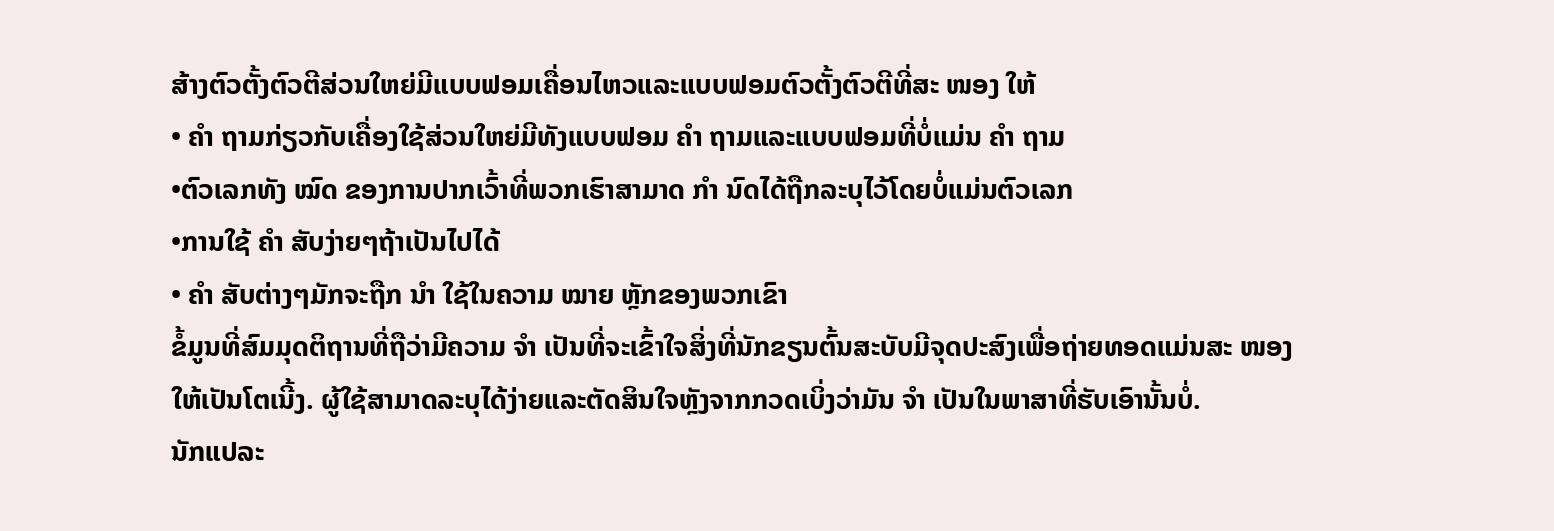ສ້າງຕົວຕັ້ງຕົວຕີສ່ວນໃຫຍ່ມີແບບຟອມເຄື່ອນໄຫວແລະແບບຟອມຕົວຕັ້ງຕົວຕີທີ່ສະ ໜອງ ໃຫ້
• ຄຳ ຖາມກ່ຽວກັບເຄື່ອງໃຊ້ສ່ວນໃຫຍ່ມີທັງແບບຟອມ ຄຳ ຖາມແລະແບບຟອມທີ່ບໍ່ແມ່ນ ຄຳ ຖາມ
•ຕົວເລກທັງ ໝົດ ຂອງການປາກເວົ້າທີ່ພວກເຮົາສາມາດ ກຳ ນົດໄດ້ຖືກລະບຸໄວ້ໂດຍບໍ່ແມ່ນຕົວເລກ
•ການໃຊ້ ຄຳ ສັບງ່າຍໆຖ້າເປັນໄປໄດ້
• ຄຳ ສັບຕ່າງໆມັກຈະຖືກ ນຳ ໃຊ້ໃນຄວາມ ໝາຍ ຫຼັກຂອງພວກເຂົາ
ຂໍ້ມູນທີ່ສົມມຸດຕິຖານທີ່ຖືວ່າມີຄວາມ ຈຳ ເປັນທີ່ຈະເຂົ້າໃຈສິ່ງທີ່ນັກຂຽນຕົ້ນສະບັບມີຈຸດປະສົງເພື່ອຖ່າຍທອດແມ່ນສະ ໜອງ ໃຫ້ເປັນໂຕເນີ້ງ. ຜູ້ໃຊ້ສາມາດລະບຸໄດ້ງ່າຍແລະຕັດສິນໃຈຫຼັງຈາກກວດເບິ່ງວ່າມັນ ຈຳ ເປັນໃນພາສາທີ່ຮັບເອົານັ້ນບໍ່.
ນັກແປລະ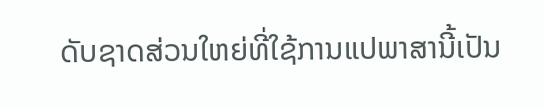ດັບຊາດສ່ວນໃຫຍ່ທີ່ໃຊ້ການແປພາສານີ້ເປັນ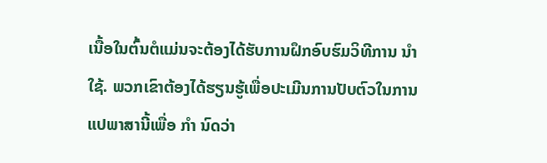ເນື້ອໃນຕົ້ນຕໍແມ່ນຈະຕ້ອງໄດ້ຮັບການຝຶກອົບຮົມວິທີການ ນຳ ໃຊ້. ພວກເຂົາຕ້ອງໄດ້ຮຽນຮູ້ເພື່ອປະເມີນການປັບຕົວໃນການແປພາສານີ້ເພື່ອ ກຳ ນົດວ່າ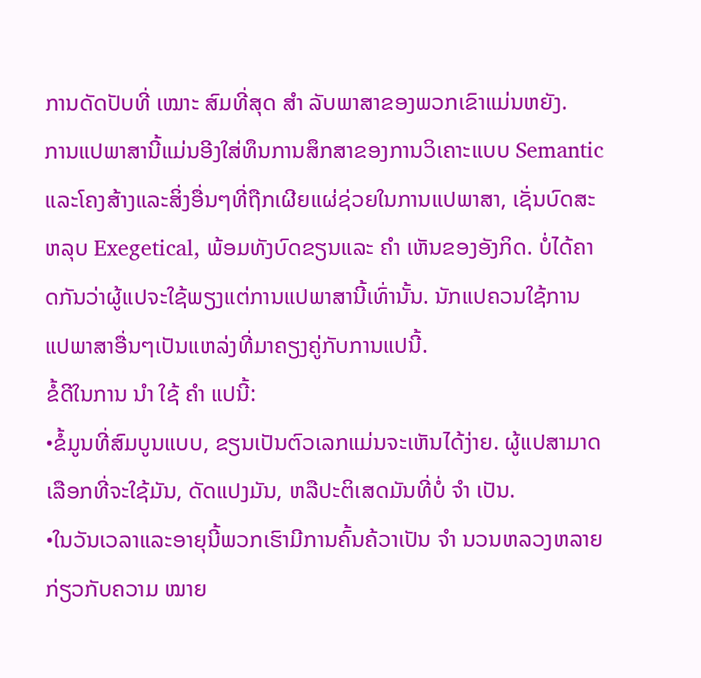ການດັດປັບທີ່ ເໝາະ ສົມທີ່ສຸດ ສຳ ລັບພາສາຂອງພວກເຂົາແມ່ນຫຍັງ.
ການແປພາສານີ້ແມ່ນອີງໃສ່ທຶນການສຶກສາຂອງການວິເຄາະແບບ Semantic ແລະໂຄງສ້າງແລະສິ່ງອື່ນໆທີ່ຖືກເຜີຍແຜ່ຊ່ວຍໃນການແປພາສາ, ເຊັ່ນບົດສະຫລຸບ Exegetical, ພ້ອມທັງບົດຂຽນແລະ ຄຳ ເຫັນຂອງອັງກິດ. ບໍ່ໄດ້ຄາດກັນວ່າຜູ້ແປຈະໃຊ້ພຽງແຕ່ການແປພາສານີ້ເທົ່ານັ້ນ. ນັກແປຄວນໃຊ້ການແປພາສາອື່ນໆເປັນແຫລ່ງທີ່ມາຄຽງຄູ່ກັບການແປນີ້.
ຂໍ້ດີໃນການ ນຳ ໃຊ້ ຄຳ ແປນີ້:
•ຂໍ້ມູນທີ່ສົມບູນແບບ, ຂຽນເປັນຕົວເລກແມ່ນຈະເຫັນໄດ້ງ່າຍ. ຜູ້ແປສາມາດເລືອກທີ່ຈະໃຊ້ມັນ, ດັດແປງມັນ, ຫລືປະຕິເສດມັນທີ່ບໍ່ ຈຳ ເປັນ.
•ໃນວັນເວລາແລະອາຍຸນີ້ພວກເຮົາມີການຄົ້ນຄ້ວາເປັນ ຈຳ ນວນຫລວງຫລາຍກ່ຽວກັບຄວາມ ໝາຍ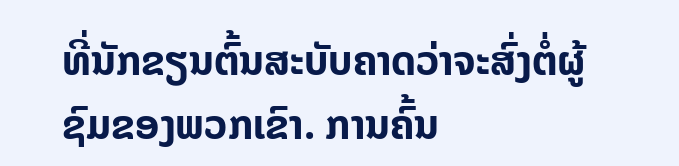ທີ່ນັກຂຽນຕົ້ນສະບັບຄາດວ່າຈະສົ່ງຕໍ່ຜູ້ຊົມຂອງພວກເຂົາ. ການຄົ້ນ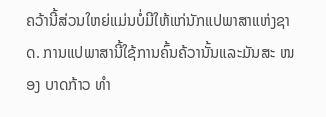ຄວ້ານີ້ສ່ວນໃຫຍ່ແມ່ນບໍ່ມີໃຫ້ແກ່ນັກແປພາສາແຫ່ງຊາດ. ການແປພາສານີ້ໃຊ້ການຄົ້ນຄ້ວານັ້ນແລະມັນສະ ໜອງ ບາດກ້າວ ທຳ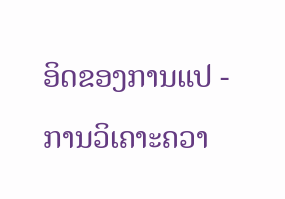ອິດຂອງການແປ - ການວິເຄາະຄວາ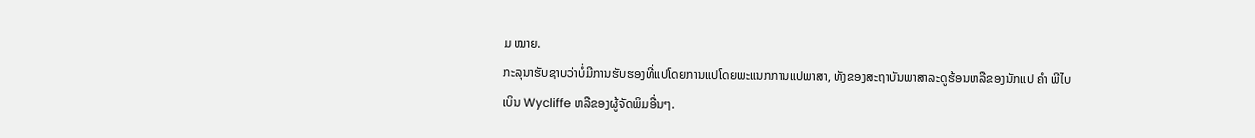ມ ໝາຍ.
ກະລຸນາຮັບຊາບວ່າບໍ່ມີການຮັບຮອງທີ່ແປໂດຍການແປໂດຍພະແນກການແປພາສາ, ທັງຂອງສະຖາບັນພາສາລະດູຮ້ອນຫລືຂອງນັກແປ ຄຳ ພີໄບເບິນ Wycliffe ຫລືຂອງຜູ້ຈັດພິມອື່ນໆ.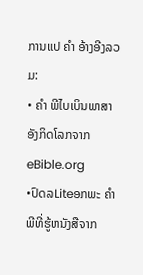ການແປ ຄຳ ອ້າງອີງລວມ:
• ຄຳ ພີໄບເບິນພາສາອັງກິດໂລກຈາກ eBible.org
•ປົດລLiteອກພະ ຄຳ ພີທີ່ຮູ້ຫນັງສືຈາກ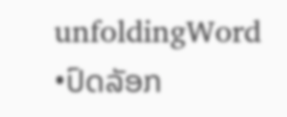unfoldingWord
•ປົດລັອກ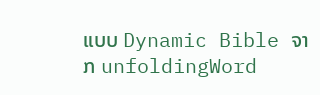ແບບ Dynamic Bible ຈາກ unfoldingWord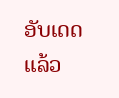ອັບເດດແລ້ວ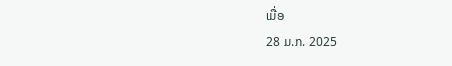ເມື່ອ
28 ມ.ກ. 2025